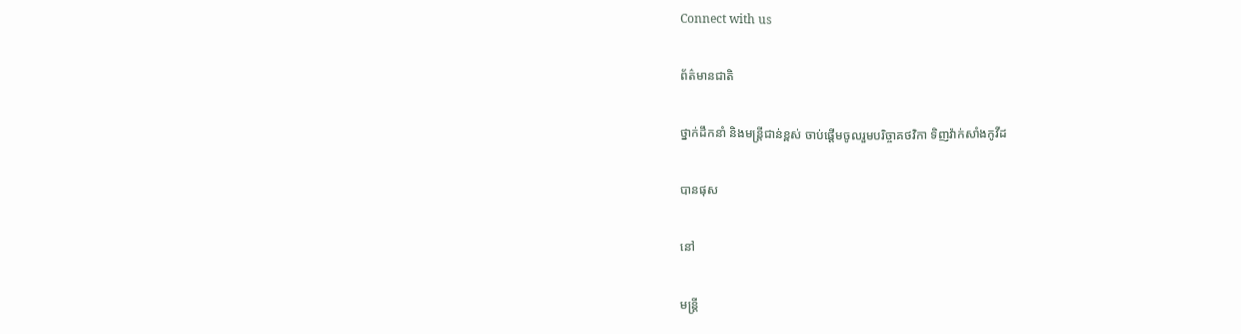Connect with us

ព័ត៌មានជាតិ

ថ្នាក់ដឹកនាំ និងមន្រ្តីជាន់ខ្ពស់ ចាប់ផ្ដើមចូលរួមបរិច្ចាគថវិកា ទិញវ៉ាក់សាំងកូវីដ

បានផុស

នៅ

មន្រ្តី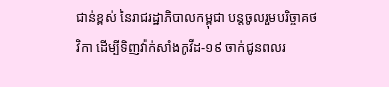ជាន់ខ្ពស់ នៃរាជរដ្ឋាភិបាលកម្ពុជា បន្តចូលរួមបរិច្ចាគថវិកា ដើម្បីទិញវ៉ាក់សាំងកូវីដ-១៩ ចាក់ជូនពលរ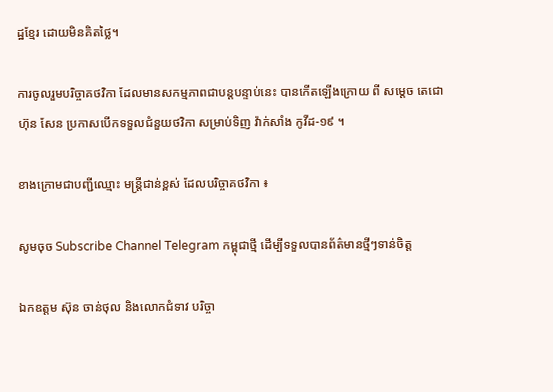ដ្ឋខ្មែរ ដោយមិនគិតថ្លៃ។

ការចូលរួមបរិច្ចាគថវិកា ដែលមានសកម្មភាពជាបន្តបន្ទាប់នេះ បានកើតឡើងក្រោយ ពី សម្ដេច តេជោ ហ៊ុន សែន ប្រកាសបើកទទួលជំនួយថវិកា សម្រាប់ទិញ វ៉ាក់សាំង កូវីដ-១៩ ។

ខាងក្រោមជាបញ្ជីឈ្មោះ មន្រ្តីជាន់ខ្ពស់ ដែលបរិច្ចាគថវិកា ៖

សូមចុច Subscribe Channel Telegram កម្ពុជាថ្មី ដើម្បីទទួលបានព័ត៌មានថ្មីៗទាន់ចិត្ត

ឯកឧត្តម ស៊ុន ចាន់ថុល និងលោកជំទាវ បរិច្ចា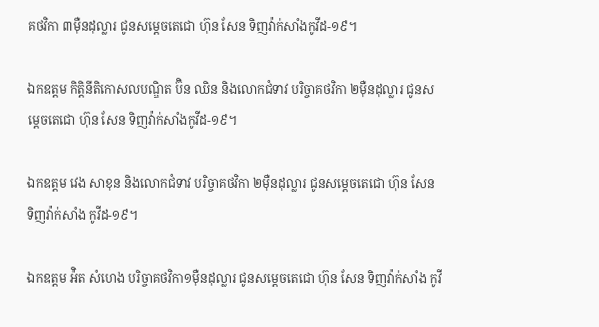គថវិកា ៣ម៉ឺនដុល្លារ ជូនសម្តេចតេជោ ហ៊ុន សែន ទិញវ៉ាក់សាំងកូវីដ-១៩។

ឯកឧត្តម កិតិ្ដនីតិកោសលបណ្ឌិត ប៊ិន ឈិន និងលោកជំទាវ បរិច្ចាគថវិកា ២ម៉ឺនដុល្លារ ជូនសម្តេចតេជោ ហ៊ុន សែន ទិញវ៉ាក់សាំងកូវីដ-១៩។

ឯកឧត្តម វេង សាខុន និងលោកជំទាវ បរិច្ចាគថវិកា ២ម៉ឺនដុល្លារ ជូនសម្តេចតេជោ ហ៊ុន សែន ទិញវ៉ាក់សាំង កូវីដ-១៩។

ឯកឧត្តម អ៉ិត សំហេង បរិច្ចាគថវិកា១ម៉ឺនដុល្លារ ជូនសម្តេចតេជោ ហ៊ុន សែន ទិញវ៉ាក់សាំង កូវី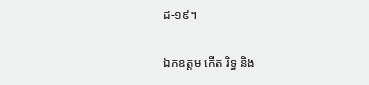ដ-១៩។

ឯកឧត្តម កើត រិទ្ធ និង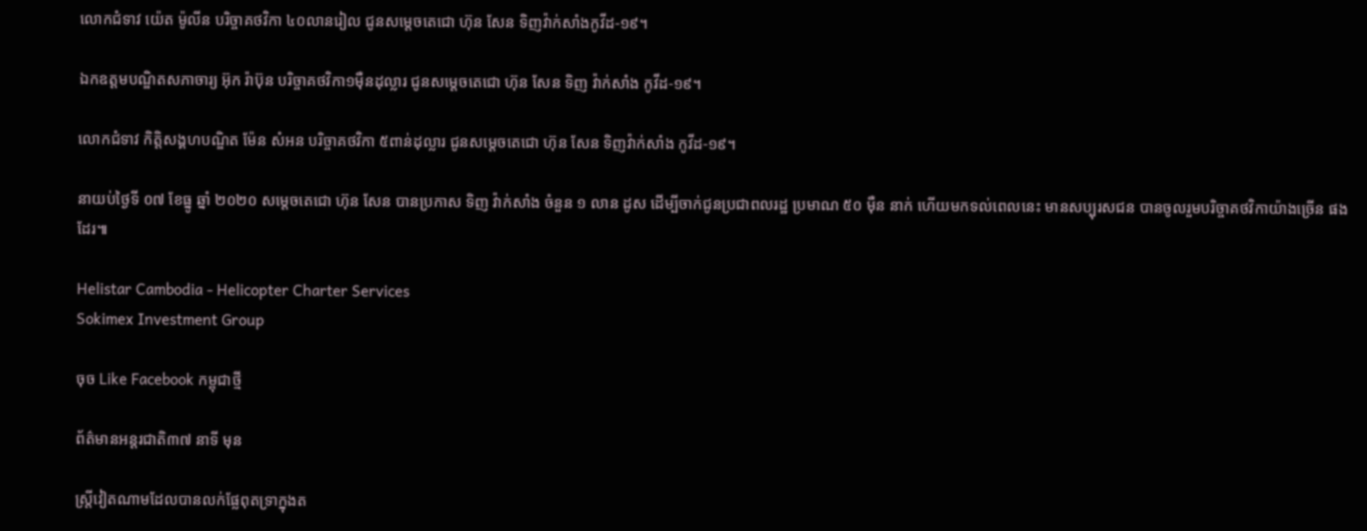លោកជំទាវ យ៉េត ម៉ូលីន បរិច្ចាគថវិកា ៤០លានរៀល ជូនសម្តេចតេជោ ហ៊ុន សែន ទិញវ៉ាក់សាំងកូវីដ-១៩។

ឯកឧត្តមបណ្ឌិតសភាចារ្យ អ៊ុក រ៉ាប៊ុន បរិច្ចាគថវិកា១ម៉ឺនដុល្លារ ជូនសម្តេចតេជោ ហ៊ុន សែន ទិញ វ៉ាក់សាំង កូវីដ-១៩។

លោកជំទាវ កិត្តិសង្គហបណ្ឌិត ម៉ែន សំអន បរិច្ចាគថវិកា ៥ពាន់ដុល្លារ ជូនសម្តេចតេជោ ហ៊ុន សែន ទិញវ៉ាក់សាំង កូវីដ-១៩។

នាយប់ថ្ងៃទី ០៧ ខែធ្នូ ឆ្នាំ ២០២០ សម្តេចតេជោ ហ៊ុន សែន បានប្រកាស ទិញ វ៉ាក់សាំង ចំនួន ១ លាន ដូស ដើម្បីចាក់ជូនប្រជាពលរដ្ឋ ប្រមាណ ៥០ ម៉ឺន នាក់ ហើយមកទល់ពេលនេះ មានសប្បុរសជន បានចូលរួមបរិច្ចាគថវិកាយ៉ាងច្រើន ផងដែរ៕

Helistar Cambodia - Helicopter Charter Services
Sokimex Investment Group

ចុច Like Facebook កម្ពុជាថ្មី

ព័ត៌មានអន្ដរជាតិ៣៧ នាទី មុន

ស្ត្រីវៀតណាមដែលបានលក់ផ្លែពុតទ្រាក្នុងត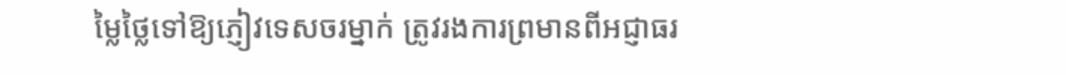ម្លៃថ្លៃទៅឱ្យភ្ញៀវទេសចរម្នាក់ ត្រូវរងការព្រមានពីអជ្ញាធរ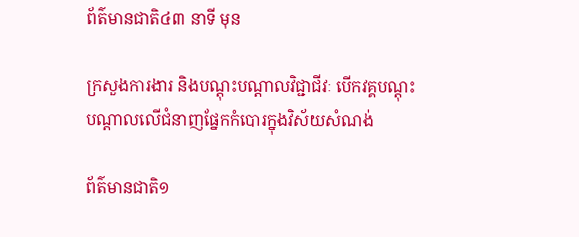ព័ត៌មានជាតិ៤៣ នាទី មុន

ក្រសួងការងារ និងបណ្តុះបណ្តាលវិជ្ជាជីវៈ បើកវគ្គបណ្តុះបណ្តាលលើជំនាញផ្នែកកំបោរក្នុងវិស័យសំណង់

ព័ត៌មានជាតិ១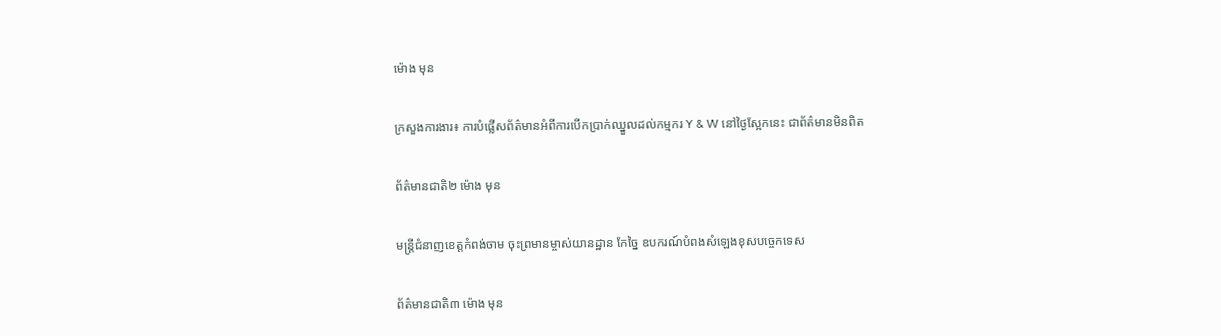ម៉ោង មុន

ក្រសួងការងារ៖ ការបំផ្លើសព័ត៌មានអំពីការបើកប្រាក់ឈ្នួលដល់កម្មករ Y & W នៅថ្ងៃស្អែកនេះ ជាព័ត៌មានមិនពិត

ព័ត៌មានជាតិ២ ម៉ោង មុន

មន្ត្រីជំនាញខេត្តកំពង់ចាម ចុះព្រមានម្ចាស់យានដ្ឋាន កែច្នៃ ឧបករណ៍បំពងសំឡេងខុសបច្ចេកទេស

ព័ត៌មានជាតិ៣ ម៉ោង មុន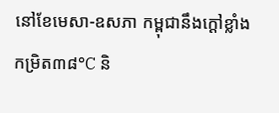នៅខែមេសា-ឧសភា កម្ពុជានឹងក្ដៅខ្លាំង កម្រិត៣៨°C និ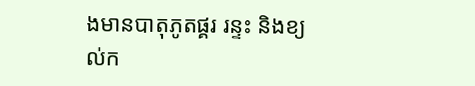ងមានបាតុភូតផ្គរ រន្ទះ និងខ្យល់ក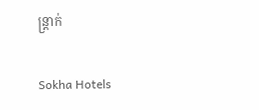ន្ត្រាក់

Sokha Hotels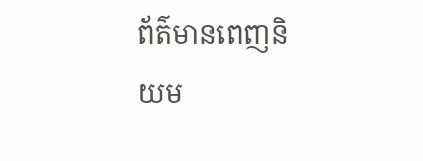ព័ត៌មានពេញនិយម